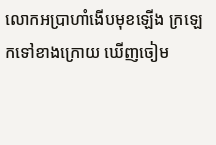លោកអប្រាហាំងើបមុខឡើង ក្រឡេកទៅខាងក្រោយ ឃើញចៀម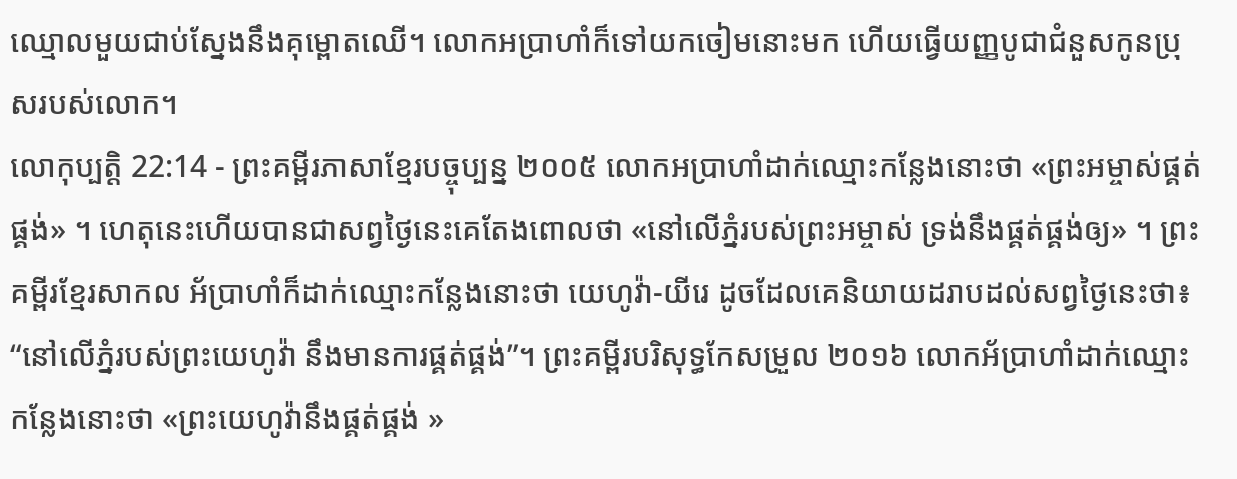ឈ្មោលមួយជាប់ស្នែងនឹងគុម្ពោតឈើ។ លោកអប្រាហាំក៏ទៅយកចៀមនោះមក ហើយធ្វើយញ្ញបូជាជំនួសកូនប្រុសរបស់លោក។
លោកុប្បត្តិ 22:14 - ព្រះគម្ពីរភាសាខ្មែរបច្ចុប្បន្ន ២០០៥ លោកអប្រាហាំដាក់ឈ្មោះកន្លែងនោះថា «ព្រះអម្ចាស់ផ្គត់ផ្គង់» ។ ហេតុនេះហើយបានជាសព្វថ្ងៃនេះគេតែងពោលថា «នៅលើភ្នំរបស់ព្រះអម្ចាស់ ទ្រង់នឹងផ្គត់ផ្គង់ឲ្យ» ។ ព្រះគម្ពីរខ្មែរសាកល អ័ប្រាហាំក៏ដាក់ឈ្មោះកន្លែងនោះថា យេហូវ៉ា-យីរេ ដូចដែលគេនិយាយដរាបដល់សព្វថ្ងៃនេះថា៖ “នៅលើភ្នំរបស់ព្រះយេហូវ៉ា នឹងមានការផ្គត់ផ្គង់”។ ព្រះគម្ពីរបរិសុទ្ធកែសម្រួល ២០១៦ លោកអ័ប្រាហាំដាក់ឈ្មោះកន្លែងនោះថា «ព្រះយេហូវ៉ានឹងផ្គត់ផ្គង់ »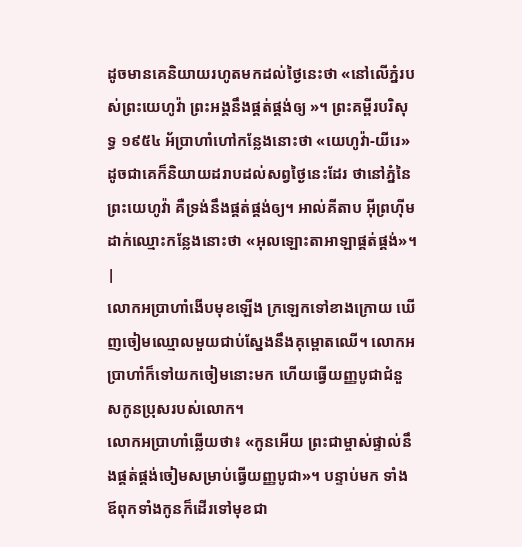ដូចមានគេនិយាយរហូតមកដល់ថ្ងៃនេះថា «នៅលើភ្នំរបស់ព្រះយេហូវ៉ា ព្រះអង្គនឹងផ្គត់ផ្គង់ឲ្យ »។ ព្រះគម្ពីរបរិសុទ្ធ ១៩៥៤ អ័ប្រាហាំហៅកន្លែងនោះថា «យេហូវ៉ា-យីរេ» ដូចជាគេក៏និយាយដរាបដល់សព្វថ្ងៃនេះដែរ ថានៅភ្នំនៃព្រះយេហូវ៉ា គឺទ្រង់នឹងផ្គត់ផ្គង់ឲ្យ។ អាល់គីតាប អ៊ីព្រហ៊ីមដាក់ឈ្មោះកន្លែងនោះថា «អុលឡោះតាអាឡាផ្គត់ផ្គង់»។ |
លោកអប្រាហាំងើបមុខឡើង ក្រឡេកទៅខាងក្រោយ ឃើញចៀមឈ្មោលមួយជាប់ស្នែងនឹងគុម្ពោតឈើ។ លោកអប្រាហាំក៏ទៅយកចៀមនោះមក ហើយធ្វើយញ្ញបូជាជំនួសកូនប្រុសរបស់លោក។
លោកអប្រាហាំឆ្លើយថា៖ «កូនអើយ ព្រះជាម្ចាស់ផ្ទាល់នឹងផ្គត់ផ្គង់ចៀមសម្រាប់ធ្វើយញ្ញបូជា»។ បន្ទាប់មក ទាំងឪពុកទាំងកូនក៏ដើរទៅមុខជា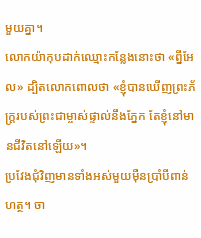មួយគ្នា។
លោកយ៉ាកុបដាក់ឈ្មោះកន្លែងនោះថា «ព្នីអែល» ដ្បិតលោកពោលថា «ខ្ញុំបានឃើញព្រះភ័ក្ត្ររបស់ព្រះជាម្ចាស់ផ្ទាល់នឹងភ្នែក តែខ្ញុំនៅមានជីវិតនៅឡើយ»។
ប្រវែងជុំវិញមានទាំងអស់មួយម៉ឺនប្រាំបីពាន់ហត្ថ។ ចា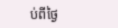ប់ពីថ្ងៃ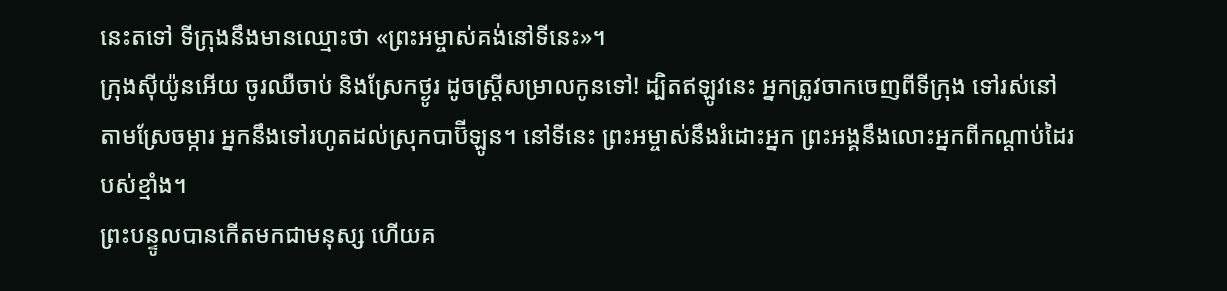នេះតទៅ ទីក្រុងនឹងមានឈ្មោះថា «ព្រះអម្ចាស់គង់នៅទីនេះ»។
ក្រុងស៊ីយ៉ូនអើយ ចូរឈឺចាប់ និងស្រែកថ្ងូរ ដូចស្ត្រីសម្រាលកូនទៅ! ដ្បិតឥឡូវនេះ អ្នកត្រូវចាកចេញពីទីក្រុង ទៅរស់នៅតាមស្រែចម្ការ អ្នកនឹងទៅរហូតដល់ស្រុកបាប៊ីឡូន។ នៅទីនេះ ព្រះអម្ចាស់នឹងរំដោះអ្នក ព្រះអង្គនឹងលោះអ្នកពីកណ្ដាប់ដៃរបស់ខ្មាំង។
ព្រះបន្ទូលបានកើតមកជាមនុស្ស ហើយគ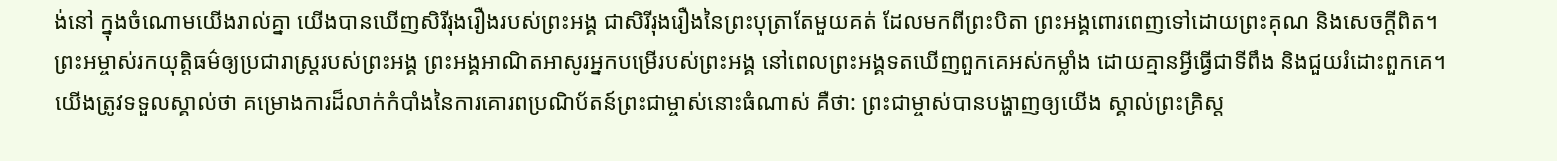ង់នៅ ក្នុងចំណោមយើងរាល់គ្នា យើងបានឃើញសិរីរុងរឿងរបស់ព្រះអង្គ ជាសិរីរុងរឿងនៃព្រះបុត្រាតែមួយគត់ ដែលមកពីព្រះបិតា ព្រះអង្គពោរពេញទៅដោយព្រះគុណ និងសេចក្ដីពិត។
ព្រះអម្ចាស់រកយុត្តិធម៌ឲ្យប្រជារាស្ត្ររបស់ព្រះអង្គ ព្រះអង្គអាណិតអាសូរអ្នកបម្រើរបស់ព្រះអង្គ នៅពេលព្រះអង្គទតឃើញពួកគេអស់កម្លាំង ដោយគ្មានអ្វីធ្វើជាទីពឹង និងជួយរំដោះពួកគេ។
យើងត្រូវទទួលស្គាល់ថា គម្រោងការដ៏លាក់កំបាំងនៃការគោរពប្រណិប័តន៍ព្រះជាម្ចាស់នោះធំណាស់ គឺថា: ព្រះជាម្ចាស់បានបង្ហាញឲ្យយើង ស្គាល់ព្រះគ្រិស្ត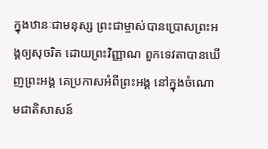ក្នុងឋានៈជាមនុស្ស ព្រះជាម្ចាស់បានប្រោសព្រះអង្គឲ្យសុចរិត ដោយព្រះវិញ្ញាណ ពួកទេវតាបានឃើញព្រះអង្គ គេប្រកាសអំពីព្រះអង្គ នៅក្នុងចំណោមជាតិសាសន៍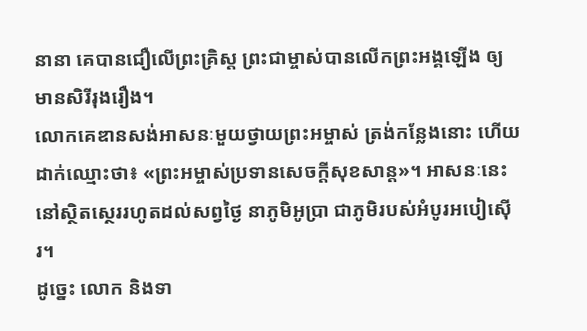នានា គេបានជឿលើព្រះគ្រិស្ត ព្រះជាម្ចាស់បានលើកព្រះអង្គឡើង ឲ្យមានសិរីរុងរឿង។
លោកគេឌានសង់អាសនៈមួយថ្វាយព្រះអម្ចាស់ ត្រង់កន្លែងនោះ ហើយដាក់ឈ្មោះថា៖ «ព្រះអម្ចាស់ប្រទានសេចក្ដីសុខសាន្ត»។ អាសនៈនេះនៅស្ថិតស្ថេររហូតដល់សព្វថ្ងៃ នាភូមិអូប្រា ជាភូមិរបស់អំបូរអបៀស៊ើរ។
ដូច្នេះ លោក និងទា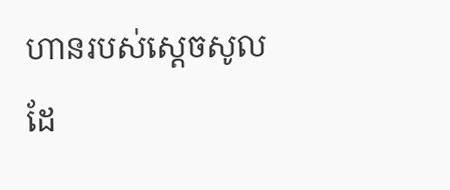ហានរបស់ស្ដេចសូលដែ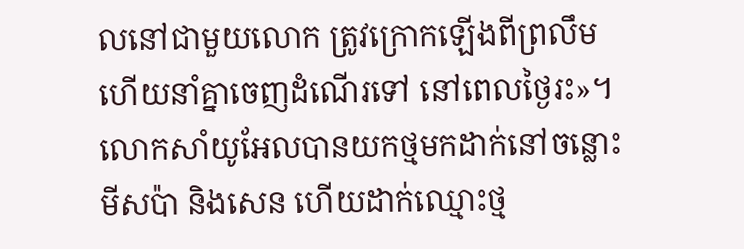លនៅជាមួយលោក ត្រូវក្រោកឡើងពីព្រលឹម ហើយនាំគ្នាចេញដំណើរទៅ នៅពេលថ្ងៃរះ»។
លោកសាំយូអែលបានយកថ្មមកដាក់នៅចន្លោះមីសប៉ា និងសេន ហើយដាក់ឈ្មោះថ្ម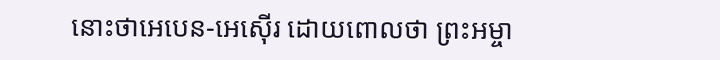នោះថាអេបេន-អេស៊ើរ ដោយពោលថា ព្រះអម្ចា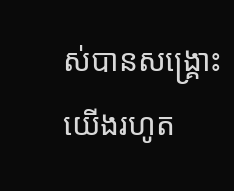ស់បានសង្គ្រោះយើងរហូត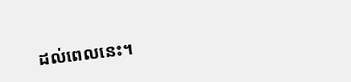ដល់ពេលនេះ។